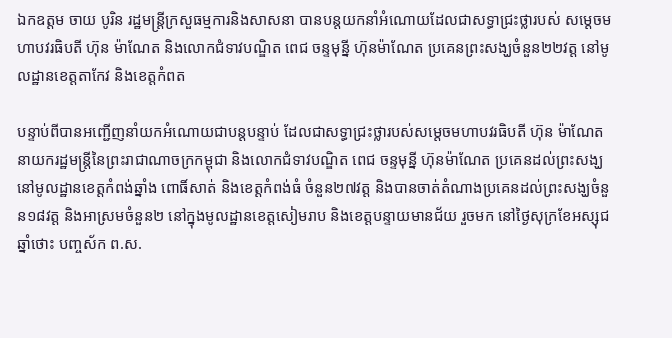ឯកឧត្តម ចាយ បូរិន រដ្ឋមន្រ្តីក្រសួធម្មការនិងសាសនា បានបន្តយកនាំអំណោយដែលជាសទ្ធាជ្រះថ្លារបស់ សម្តេចមហាបវរធិបតី ហ៊ុន ម៉ាណែត និងលោកជំទាវបណ្ឌិត ពេជ ចន្ទមុន្នី ហ៊ុនម៉ាណែត ប្រគេនព្រះសង្ឃចំនួន២២វត្ត នៅមូលដ្ឋានខេត្តតាកែវ និងខេត្តកំពត

បន្ទាប់ពីបានអញ្ជើញនាំយកអំណោយជាបន្តបន្ទាប់ ដែលជាសទ្ធាជ្រះថ្លារបស់សម្តេចមហាបវរធិបតី ហ៊ុន ម៉ាណែត នាយករដ្ឋមន្រ្តីនៃព្រះរាជាណាចក្រកម្ពុជា និងលោកជំទាវបណ្ឌិត ពេជ ចន្ទមុន្នី ហ៊ុនម៉ាណែត ប្រគេនដល់ព្រះសង្ឃនៅមូលដ្ឋានខេត្តកំពង់ឆ្នាំង ពោធិ៍សាត់ និងខេត្តកំពង់ធំ ចំនួន២៧វត្ត និងបានចាត់តំណាងប្រគេនដល់ព្រះសង្ឃចំនួន១៨វត្ត និងអាស្រមចំនួន២ នៅក្នុងមូលដ្ឋានខេត្តសៀមរាប និងខេត្តបន្ទាយមានជ័យ រួចមក នៅថ្ងៃសុក្រខែអស្សុជ ឆ្នាំថោះ បញ្ចស័ក ព.ស.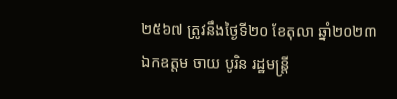២៥៦៧ ត្រូវនឹងថ្ងៃទី២០ ខែតុលា ឆ្នាំ២០២៣ ឯកឧត្តម ចាយ បូរិន រដ្ឋមន្រ្តី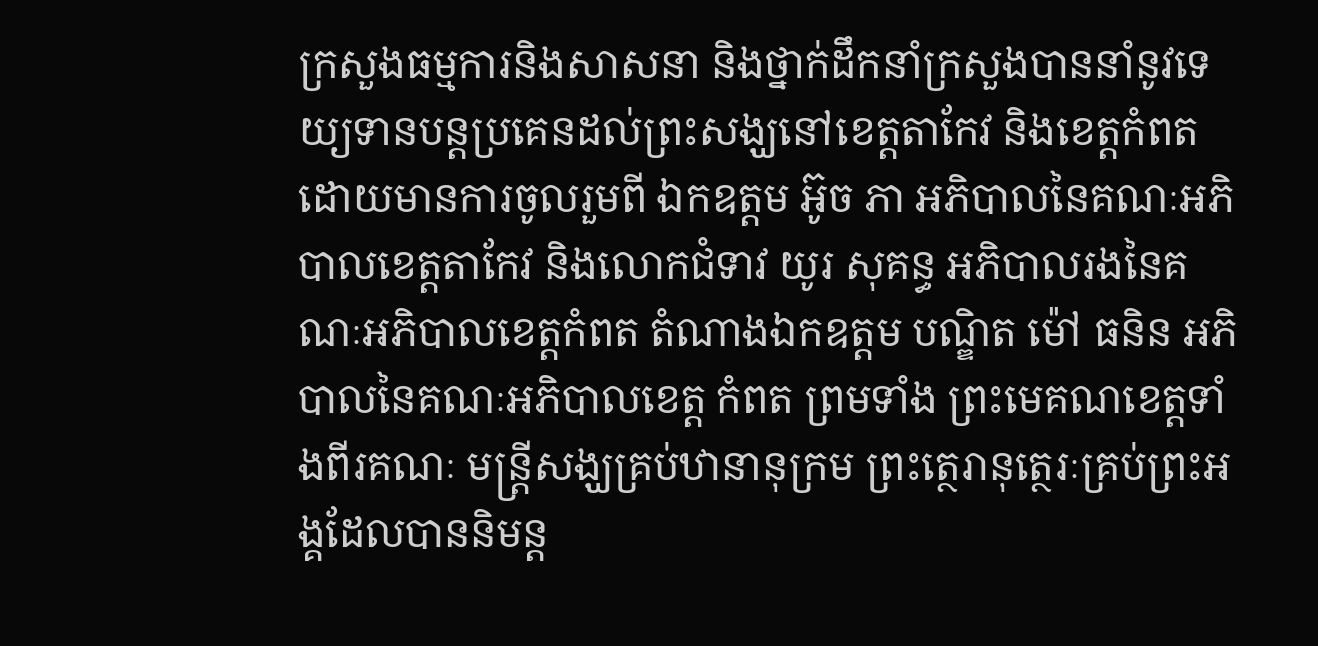ក្រសួងធម្មការនិងសាសនា និងថ្នាក់ដឹកនាំក្រសួងបាននាំនូវទេយ្យទានបន្តប្រគេនដល់ព្រះសង្ឃនៅខេត្តតាកែវ និងខេត្តកំពត ដោយមានការចូលរួមពី ឯកឧត្តម អ៊ូច ភា អភិបាលនៃគណៈអភិបាលខេត្តតាកែវ និងលោកជំទាវ យូរ សុគន្ធ អភិបាលរងនៃគណៈអភិបាលខេត្តកំពត តំណាងឯកឧត្តម បណ្ឌិត ម៉ៅ ធនិន អភិបាលនៃគណៈអភិបាលខេត្ត កំពត ព្រមទាំង ព្រះមេគណខេត្តទាំងពីរគណៈ មន្រ្តីសង្ឃគ្រប់ឋានានុក្រម ព្រះត្ថេរានុត្ថេរៈគ្រប់ព្រះអង្គដែលបាននិមន្ត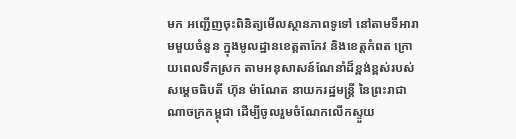មក អញ្ជើញចុះពិនិត្យមើលស្ថានភាពទូទៅ នៅតាមទីអារាមមួយចំនួន ក្នុងមូលដ្ឋានខេត្តតាកែវ និងខេត្តកំពត ក្រោយពេលទឹកស្រក តាមអនុសាសន៍ណែនាំដ៏ខ្ពង់ខ្ពស់របស់សម្តេចធិបតី ហ៊ុន ម៉ាណែត នាយករដ្ឋមន្រ្តី នៃព្រះរាជាណាចក្រកម្ពុជា ដើម្បីចូលរួមចំណែកលើកស្ទួយ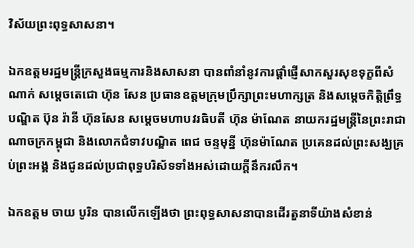វិស័យព្រះពុទ្ធសាសនា។

ឯកឧត្តមរដ្ឋមន្រ្តីក្រសួងធម្មការនិងសាសនា បានពាំនាំនូវការផ្តាំផ្ញើសាកសួរសុខទុក្ខពីសំណាក់ សម្តេចតេជោ ហ៊ុន សែន ប្រធានឧត្តមក្រុមប្រឹក្សាព្រះមហាក្សត្រ និងសម្តេចកិត្តិព្រឹទ្ធបណ្ឌិត ប៊ុន រ៉ានី ហ៊ុនសែន សម្តេចមហាបវរធិបតី ហ៊ុន ម៉ាណែត នាយករដ្ឋមន្រ្តីនៃព្រះរាជាណាចក្រកម្ពុជា និងលោកជំទាវបណ្ឌិត ពេជ ចន្ទមុន្នី ហ៊ុនម៉ាណែត ប្រគេនដល់ព្រះសង្ឃគ្រប់ព្រះអង្គ និងជូនដល់ប្រជាពុទ្ធបរិស័ទទាំងអស់ដោយក្តីនឹករលឹក។

ឯកឧត្តម ចាយ បូរិន បានលើកឡើងថា ព្រះពុទ្ធសាសនាបានដើរតួនាទីយ៉ាងសំខាន់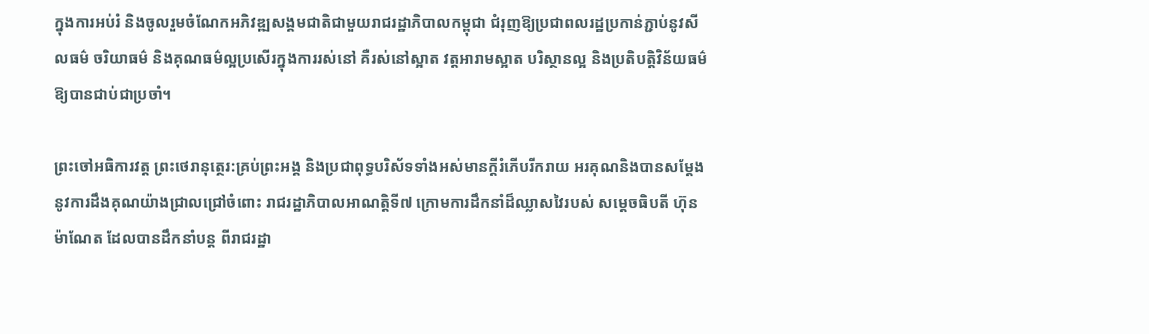ក្នុងការអប់រំ និងចូលរួមចំណែកអភិវឌ្ឍសង្គមជាតិជាមួយរាជរដ្ឋាភិបាលកម្ពុជា ជំរុញឱ្យប្រជាពលរដ្ឋប្រកាន់ភ្ជាប់នូវសីលធម៌ ចរិយាធម៌ និងគុណធម៌ល្អប្រសើរក្នុងការរស់នៅ គឺរស់នៅស្អាត វត្តអារាមស្អាត បរិស្ថានល្អ និងប្រតិបត្តិវិន័យធម៌ឱ្យបានជាប់ជាប្រចាំ។

ព្រះចៅអធិការវត្ត ព្រះថេរានុត្ថេរ:គ្រប់ព្រះអង្គ និងប្រជាពុទ្ធបរិស័ទទាំងអស់មានក្តីរំភើបរីករាយ អរគុណនិងបានសម្តែងនូវការដឹងគុណយ៉ាងជ្រាលជ្រៅចំពោះ រាជរដ្ឋាភិបាលអាណត្តិទី៧ ក្រោមការដឹកនាំដ៏ឈ្លាសវៃរបស់ សម្តេចធិបតី ហ៊ុន ម៉ាណែត ដែលបានដឹកនាំបន្ត ពីរាជរដ្ឋា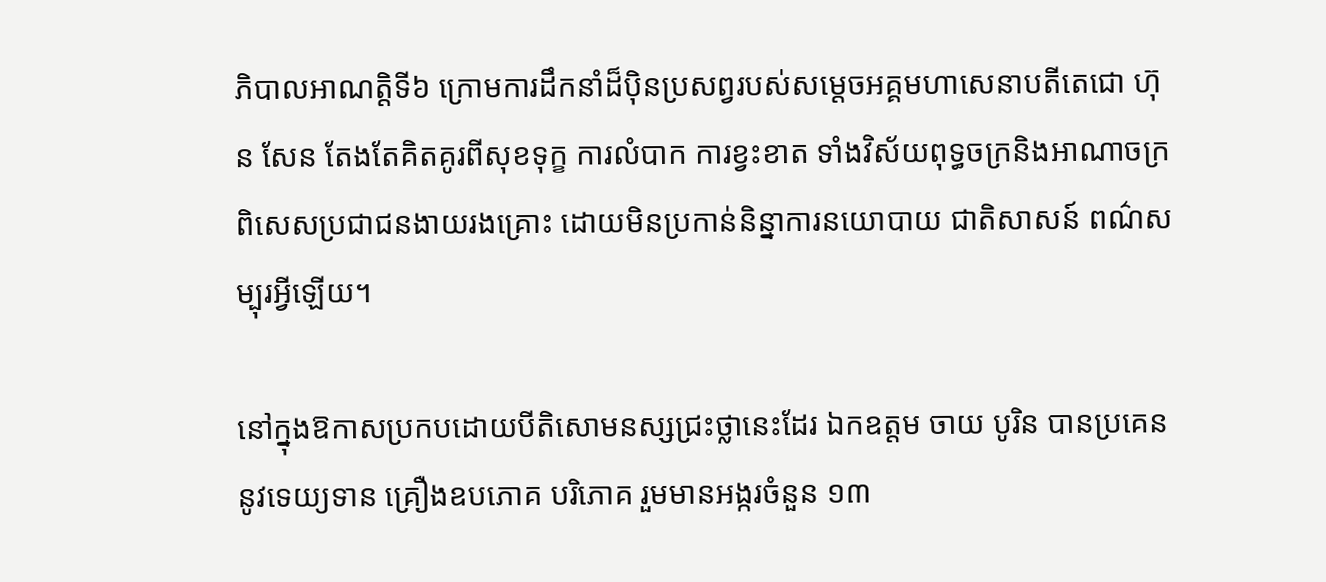ភិបាលអាណត្តិទី៦ ក្រោមការដឹកនាំដ៏បុិនប្រសព្វរបស់សម្តេចអគ្គមហាសេនាបតីតេជោ ហ៊ុន សែន តែងតែគិតគូរពីសុខទុក្ខ ការលំបាក ការខ្វះខាត ទាំងវិស័យពុទ្ធចក្រនិងអាណាចក្រ ពិសេសប្រជាជនងាយរងគ្រោះ ដោយមិនប្រកាន់និន្នាការនយោបាយ ជាតិសាសន៍ ពណ៌សម្បុរអ្វីឡើយ។

នៅក្នុងឱកាសប្រកបដោយបីតិសោមនស្សជ្រះថ្លានេះដែរ ឯកឧត្តម ចាយ បូរិន បានប្រគេននូវទេយ្យទាន គ្រឿងឧបភោគ បរិភោគ រួមមានអង្ករចំនួន ១៣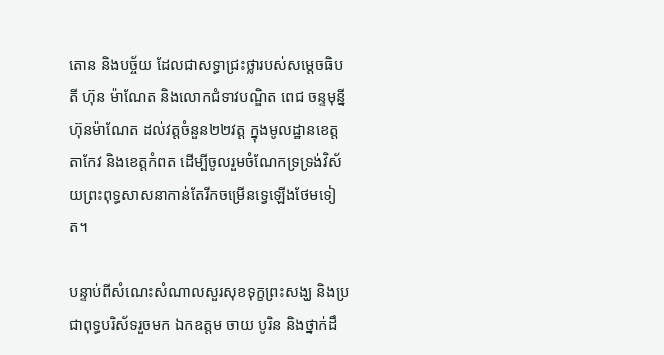តោន និងបច្ច័យ ដែលជាសទ្ធាជ្រះថ្លារបស់សម្តេចធិបតី ហ៊ុន ម៉ាណែត និងលោកជំទាវបណ្ឌិត ពេជ ចន្ទមុន្នី ហ៊ុនម៉ាណែត ដល់វត្តចំនួន២២វត្ត ក្នុងមូលដ្ឋានខេត្តតាកែវ និងខេត្តកំពត ដើម្បីចូលរួមចំណែកទ្រទ្រង់វិស័យព្រះពុទ្ធសាសនាកាន់តែរីកចម្រើនទ្វេឡើងថែមទៀត។

បន្ទាប់ពីសំណេះសំណាលសួរសុខទុក្ខព្រះសង្ឃ និងប្រជាពុទ្ធបរិស័ទរួចមក ឯកឧត្តម ចាយ បូរិន និងថ្នាក់ដឹ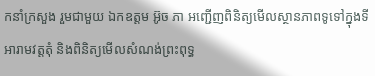កនាំក្រសួង រួមជាមួយ ឯកឧត្តម អ៊ូច ភា អញ្ជើញពិនិត្យមើលស្ថានភាពទូទៅក្នុងទីអារាមវត្តតុំ និងពិនិត្យមើលសំណង់ព្រះពុទ្ធ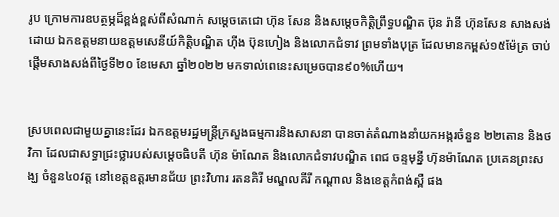រូប ក្រោមការឧបត្ថម្ភដ៏ខ្ពង់ខ្ពស់ពីសំណាក់ សម្តេចតេជោ ហ៊ុន សែន និងសម្តេចកិត្តិព្រឹទ្ធបណ្ឌិត ប៊ុន រ៉ានី ហ៊ុនសែន សាងសង់ដោយ ឯកឧត្តមនាយឧត្តមសេនីយ៍កិត្តិបណ្ឌិត ហុីង ប៊ុនហៀង និងលោកជំទាវ ព្រមទាំងបុត្រ ដែលមានកម្ពស់១៥ម៉ែត្រ ចាប់ផ្តើមសាងសង់ពីថ្ងៃទី២០ ខែមេសា ឆ្នាំ២០២២ មកទាល់ពេនេះសម្រេចបាន៩០%ហើយ។


ស្របពេលជាមួយគ្នានេះដែរ ឯកឧត្តមរដ្ឋមន្រ្តីក្រសួងធម្មការនិងសាសនា បានចាត់តំណាងនាំយកអង្ករចំនួន ២២តោន និងថវិកា ដែលជាសទ្ធាជ្រះថ្លារបស់សម្តេចធិបតី ហ៊ុន ម៉ាណែត និងលោកជំទាវបណ្ឌិត ពេជ ចន្ទមុន្នី ហ៊ុនម៉ាណែត ប្រគេនព្រះសង្ឃ ចំនួន៤០វត្ត នៅខេត្តឧត្តរមានជ័យ ព្រះវិហារ រតនគិរី មណ្ឌលគីរី កណ្តាល និងខេត្តកំពង់ស្ពឺ ផង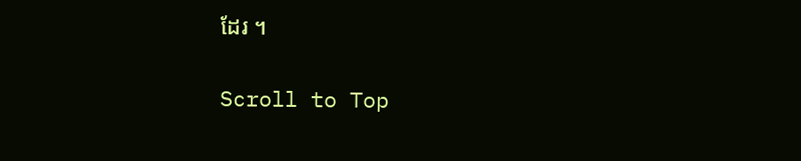ដែរ ។

Scroll to Top